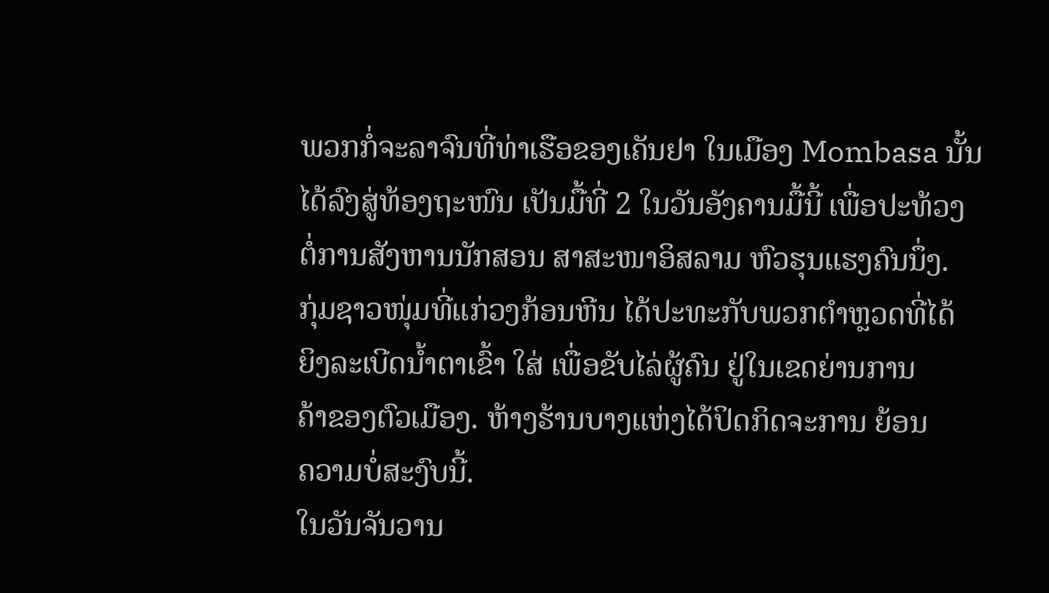ພວກກໍ່ຈະລາຈົນທີ່ທ່າເຮືອຂອງເຄັນຢາ ໃນເມືອງ Mombasa ນັ້ນ
ໄດ້ລົງສູ່ທ້ອງຖະໜົນ ເປັນມື້ທີ່ 2 ໃນວັນອັງຄານມື້ນີ້ ເພື່ອປະທ້ວງ
ຕໍ່ການສັງຫານນັກສອນ ສາສະໜາອິສລາມ ຫົວຮຸນແຮງຄົນນຶ່ງ.
ກຸ່ມຊາວໜຸ່ມທີ່ແກ່ວງກ້ອນຫີນ ໄດ້ປະທະກັບພວກຕໍາຫຼວດທີ່ໄດ້
ຍິງລະເບີດນໍ້າຕາເຂົ້າ ໃສ່ ເພື່ອຂັບໄລ່ຜູ້ຄົນ ຢູ່ໃນເຂດຍ່ານການ
ຄ້າຂອງຕົວເມືອງ. ຫ້າງຮ້ານບາງແຫ່ງໄດ້ປິດກິດຈະການ ຍ້ອນ
ຄວາມບໍ່ສະງົບນີ້.
ໃນວັນຈັນວານ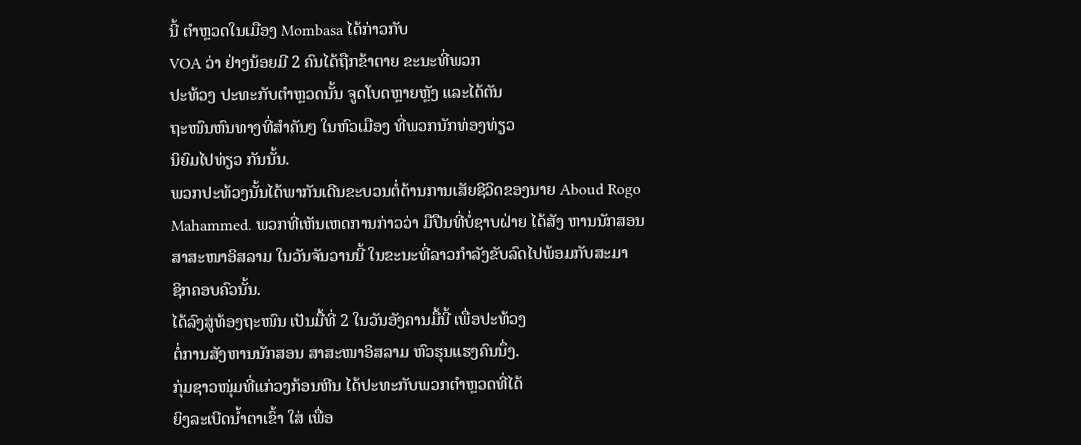ນີ້ ຕໍາຫຼວດໃນເມືອງ Mombasa ໄດ້ກ່າວກັບ
VOA ວ່າ ຢ່າງນ້ອຍມີ 2 ຄົນໄດ້ຖືກຂ້າຕາຍ ຂະນະທີ່ພວກ
ປະທ້ວງ ປະທະກັບຕໍາຫຼວດນັ້ນ ຈູດໂບດຫຼາຍຫຼັງ ແລະໄດ້ຕັນ
ຖະໜົນຫົນທາງທີ່ສຳຄັນໆ ໃນຫົວເມືອງ ທີ່ພວກນັກທ່ອງທ່ຽວ
ນິຍົມໄປທ່ຽວ ກັນນັ້ນ.
ພວກປະທ້ວງນັ້ນໄດ້ພາກັນເດີນຂະບວນຕໍ່ຕ້ານການເສັຍຊີວິດຂອງນາຍ Aboud Rogo
Mahammed. ພວກທີ່ເຫັນເຫດການກ່າວວ່າ ມືປືນທີ່ບໍ່ຊາບຝ່າຍ ໄດ້ສັງ ຫານນັກສອນ
ສາສະໜາອິສລາມ ໃນວັນຈັນວານນີ້ ໃນຂະນະທີ່ລາວກໍາລັງຂັບລົດໄປພ້ອມກັບສະມາ
ຊິກຄອບຄົວນັ້ນ.
ໄດ້ລົງສູ່ທ້ອງຖະໜົນ ເປັນມື້ທີ່ 2 ໃນວັນອັງຄານມື້ນີ້ ເພື່ອປະທ້ວງ
ຕໍ່ການສັງຫານນັກສອນ ສາສະໜາອິສລາມ ຫົວຮຸນແຮງຄົນນຶ່ງ.
ກຸ່ມຊາວໜຸ່ມທີ່ແກ່ວງກ້ອນຫີນ ໄດ້ປະທະກັບພວກຕໍາຫຼວດທີ່ໄດ້
ຍິງລະເບີດນໍ້າຕາເຂົ້າ ໃສ່ ເພື່ອ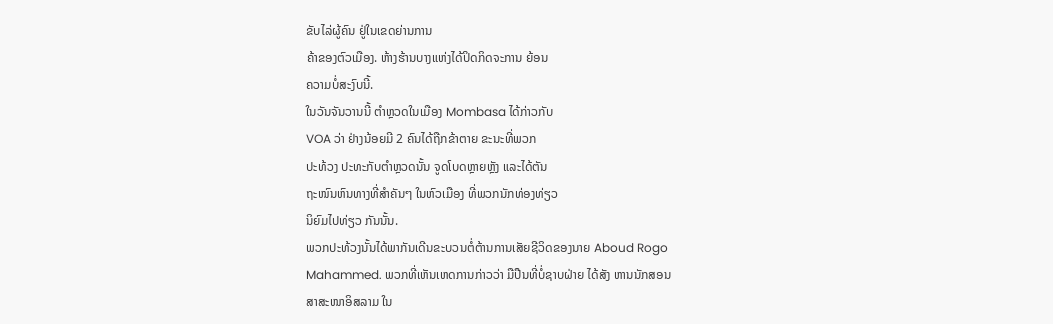ຂັບໄລ່ຜູ້ຄົນ ຢູ່ໃນເຂດຍ່ານການ
ຄ້າຂອງຕົວເມືອງ. ຫ້າງຮ້ານບາງແຫ່ງໄດ້ປິດກິດຈະການ ຍ້ອນ
ຄວາມບໍ່ສະງົບນີ້.
ໃນວັນຈັນວານນີ້ ຕໍາຫຼວດໃນເມືອງ Mombasa ໄດ້ກ່າວກັບ
VOA ວ່າ ຢ່າງນ້ອຍມີ 2 ຄົນໄດ້ຖືກຂ້າຕາຍ ຂະນະທີ່ພວກ
ປະທ້ວງ ປະທະກັບຕໍາຫຼວດນັ້ນ ຈູດໂບດຫຼາຍຫຼັງ ແລະໄດ້ຕັນ
ຖະໜົນຫົນທາງທີ່ສຳຄັນໆ ໃນຫົວເມືອງ ທີ່ພວກນັກທ່ອງທ່ຽວ
ນິຍົມໄປທ່ຽວ ກັນນັ້ນ.
ພວກປະທ້ວງນັ້ນໄດ້ພາກັນເດີນຂະບວນຕໍ່ຕ້ານການເສັຍຊີວິດຂອງນາຍ Aboud Rogo
Mahammed. ພວກທີ່ເຫັນເຫດການກ່າວວ່າ ມືປືນທີ່ບໍ່ຊາບຝ່າຍ ໄດ້ສັງ ຫານນັກສອນ
ສາສະໜາອິສລາມ ໃນ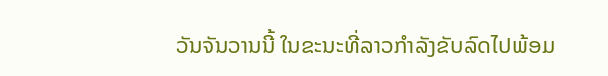ວັນຈັນວານນີ້ ໃນຂະນະທີ່ລາວກໍາລັງຂັບລົດໄປພ້ອມ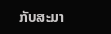ກັບສະມາ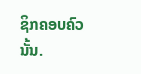ຊິກຄອບຄົວນັ້ນ.